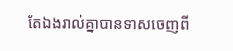តែឯងរាល់គ្នាបានទាសចេញពី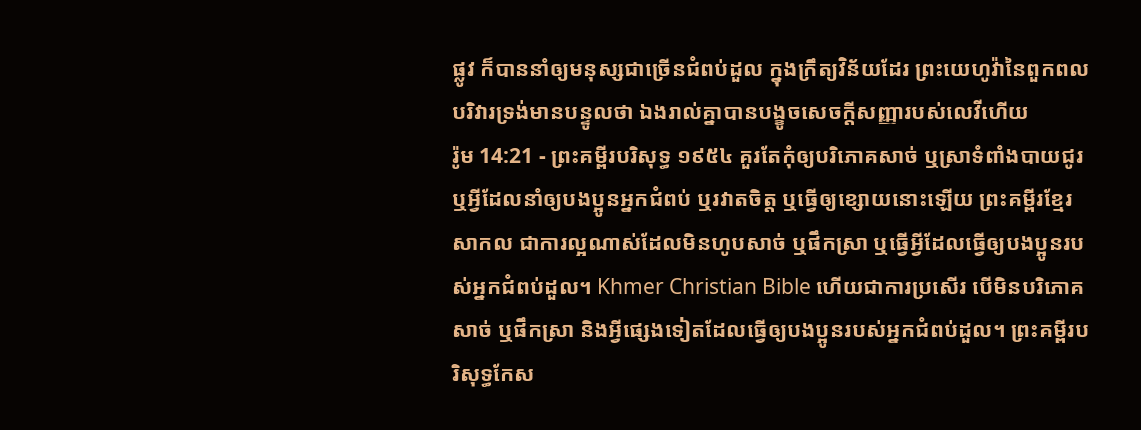ផ្លូវ ក៏បាននាំឲ្យមនុស្សជាច្រើនជំពប់ដួល ក្នុងក្រឹត្យវិន័យដែរ ព្រះយេហូវ៉ានៃពួកពលបរិវារទ្រង់មានបន្ទូលថា ឯងរាល់គ្នាបានបង្ខូចសេចក្ដីសញ្ញារបស់លេវីហើយ
រ៉ូម 14:21 - ព្រះគម្ពីរបរិសុទ្ធ ១៩៥៤ គួរតែកុំឲ្យបរិភោគសាច់ ឬស្រាទំពាំងបាយជូរ ឬអ្វីដែលនាំឲ្យបងប្អូនអ្នកជំពប់ ឬរវាតចិត្ត ឬធ្វើឲ្យខ្សោយនោះឡើយ ព្រះគម្ពីរខ្មែរសាកល ជាការល្អណាស់ដែលមិនហូបសាច់ ឬផឹកស្រា ឬធ្វើអ្វីដែលធ្វើឲ្យបងប្អូនរបស់អ្នកជំពប់ដួល។ Khmer Christian Bible ហើយជាការប្រសើរ បើមិនបរិភោគសាច់ ឬផឹកស្រា និងអ្វីផ្សេងទៀតដែលធ្វើឲ្យបងប្អូនរបស់អ្នកជំពប់ដួល។ ព្រះគម្ពីរបរិសុទ្ធកែស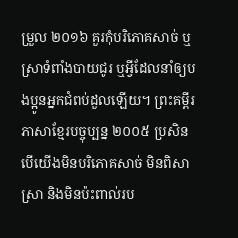ម្រួល ២០១៦ គួរកុំបរិភោគសាច់ ឬស្រាទំពាំងបាយជូរ ឬអ្វីដែលនាំឲ្យបងប្អូនអ្នកជំពប់ដួលឡើយ។ ព្រះគម្ពីរភាសាខ្មែរបច្ចុប្បន្ន ២០០៥ ប្រសិនបើយើងមិនបរិភោគសាច់ មិនពិសាស្រា និងមិនប៉ះពាល់រប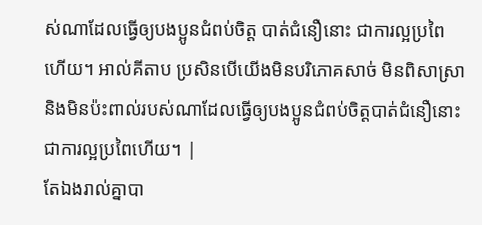ស់ណាដែលធ្វើឲ្យបងប្អូនជំពប់ចិត្ត បាត់ជំនឿនោះ ជាការល្អប្រពៃហើយ។ អាល់គីតាប ប្រសិនបើយើងមិនបរិភោគសាច់ មិនពិសាស្រា និងមិនប៉ះពាល់របស់ណាដែលធ្វើឲ្យបងប្អូនជំពប់ចិត្ដបាត់ជំនឿនោះ ជាការល្អប្រពៃហើយ។ |
តែឯងរាល់គ្នាបា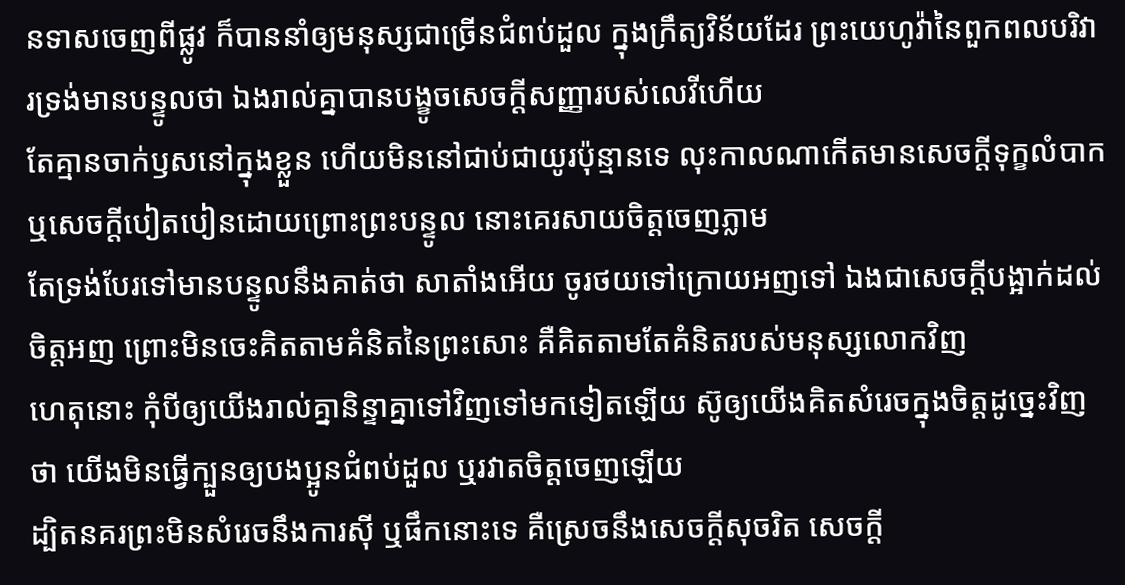នទាសចេញពីផ្លូវ ក៏បាននាំឲ្យមនុស្សជាច្រើនជំពប់ដួល ក្នុងក្រឹត្យវិន័យដែរ ព្រះយេហូវ៉ានៃពួកពលបរិវារទ្រង់មានបន្ទូលថា ឯងរាល់គ្នាបានបង្ខូចសេចក្ដីសញ្ញារបស់លេវីហើយ
តែគ្មានចាក់ឫសនៅក្នុងខ្លួន ហើយមិននៅជាប់ជាយូរប៉ុន្មានទេ លុះកាលណាកើតមានសេចក្ដីទុក្ខលំបាក ឬសេចក្ដីបៀតបៀនដោយព្រោះព្រះបន្ទូល នោះគេរសាយចិត្តចេញភ្លាម
តែទ្រង់បែរទៅមានបន្ទូលនឹងគាត់ថា សាតាំងអើយ ចូរថយទៅក្រោយអញទៅ ឯងជាសេចក្ដីបង្អាក់ដល់ចិត្តអញ ព្រោះមិនចេះគិតតាមគំនិតនៃព្រះសោះ គឺគិតតាមតែគំនិតរបស់មនុស្សលោកវិញ
ហេតុនោះ កុំបីឲ្យយើងរាល់គ្នានិន្ទាគ្នាទៅវិញទៅមកទៀតឡើយ ស៊ូឲ្យយើងគិតសំរេចក្នុងចិត្តដូច្នេះវិញថា យើងមិនធ្វើក្បួនឲ្យបងប្អូនជំពប់ដួល ឬរវាតចិត្តចេញឡើយ
ដ្បិតនគរព្រះមិនសំរេចនឹងការស៊ី ឬផឹកនោះទេ គឺស្រេចនឹងសេចក្ដីសុចរិត សេចក្ដី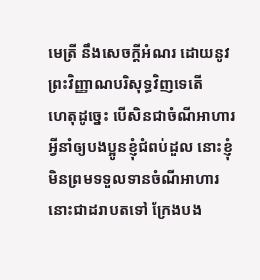មេត្រី នឹងសេចក្ដីអំណរ ដោយនូវព្រះវិញ្ញាណបរិសុទ្ធវិញទេតើ
ហេតុដូច្នេះ បើសិនជាចំណីអាហារអ្វីនាំឲ្យបងប្អូនខ្ញុំជំពប់ដួល នោះខ្ញុំមិនព្រមទទួលទានចំណីអាហារនោះជាដរាបតទៅ ក្រែងបង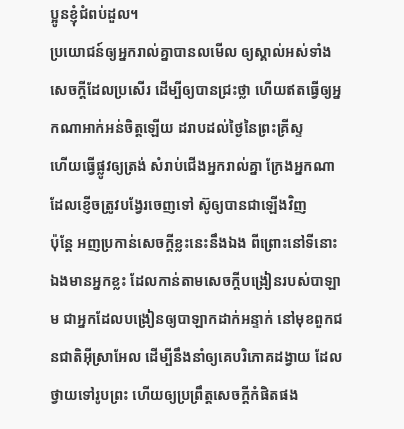ប្អូនខ្ញុំជំពប់ដួល។
ប្រយោជន៍ឲ្យអ្នករាល់គ្នាបានលមើល ឲ្យស្គាល់អស់ទាំងសេចក្ដីដែលប្រសើរ ដើម្បីឲ្យបានជ្រះថ្លា ហើយឥតធ្វើឲ្យអ្នកណាអាក់អន់ចិត្តឡើយ ដរាបដល់ថ្ងៃនៃព្រះគ្រីស្ទ
ហើយធ្វើផ្លូវឲ្យត្រង់ សំរាប់ជើងអ្នករាល់គ្នា ក្រែងអ្នកណាដែលខ្ញើចត្រូវបង្វែរចេញទៅ ស៊ូឲ្យបានជាឡើងវិញ
ប៉ុន្តែ អញប្រកាន់សេចក្ដីខ្លះនេះនឹងឯង ពីព្រោះនៅទីនោះ ឯងមានអ្នកខ្លះ ដែលកាន់តាមសេចក្ដីបង្រៀនរបស់បាឡាម ជាអ្នកដែលបង្រៀនឲ្យបាឡាកដាក់អន្ទាក់ នៅមុខពួកជនជាតិអ៊ីស្រាអែល ដើម្បីនឹងនាំឲ្យគេបរិភោគដង្វាយ ដែលថ្វាយទៅរូបព្រះ ហើយឲ្យប្រព្រឹត្តសេចក្ដីកំផិតផង